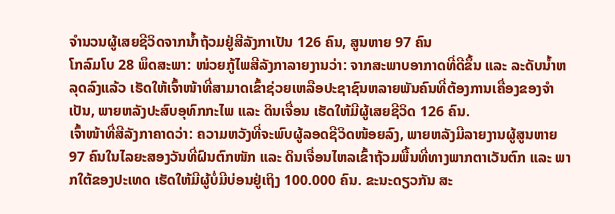ຈຳນວນຜູ້ເສຍຊີວິດຈາກນ້ຳຖ້ວມຢູ່ສີລັງກາເປັນ 126 ຄົນ, ສູນຫາຍ 97 ຄົນ
ໂກລົມໂບ 28 ພຶດສະພາ: ໜ່ວຍກູ້ໄພສີລັງກາລາຍງານວ່າ: ຈາກສະພາບອາກາດທີ່ດີຂຶ້ນ ແລະ ລະດັບນ້ຳຫລຸດລົງແລ້ວ ເຮັດໃຫ້ເຈົ້າໜ້າທີ່ສາມາດເຂົ້າຊ່ວຍເຫລືອປະຊາຊົນຫລາຍພັນຄົນທີ່ຕ້ອງການເຄື່ອງຂອງຈຳເປັນ, ພາຍຫລັງປະສົບອຸທົກກະໄພ ແລະ ດິນເຈື່ອນ ເຮັດໃຫ້ມີຜູ້ເສຍຊີວິດ 126 ຄົນ.
ເຈົ້າໜ້າທີ່ສີລັງກາຄາດວ່າ: ຄວາມຫວັງທີ່ຈະພົບຜູ້ລອດຊີວິດໜ້ອຍລົງ, ພາຍຫລັງມີລາຍງານຜູ້ສູນຫາຍ 97 ຄົນໃນໄລຍະສອງວັນທີ່ຝົນຕົກໜັກ ແລະ ດິນເຈື່ອນໄຫລເຂົ້າຖ້ວມພື້ນທີ່ທາງພາກຕາເວັນຕົກ ແລະ ພາກໃຕ້ຂອງປະເທດ ເຮັດໃຫ້ມີຜູ້ບໍ່ມີບ່ອນຢູ່ເຖິງ 100.000 ຄົນ. ຂະນະດຽວກັນ ສະ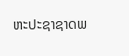ຫະປະຊາຊາດພ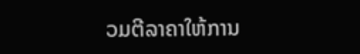ວມຕີລາຄາໃຫ້ການ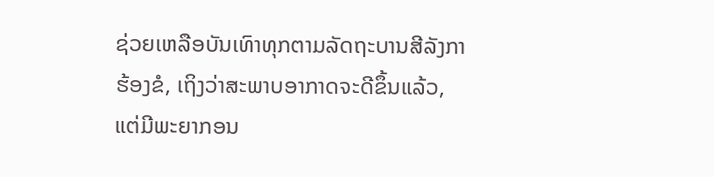ຊ່ວຍເຫລືອບັນເທົາທຸກຕາມລັດຖະບານສີລັງກາຮ້ອງຂໍ, ເຖິງວ່າສະພາບອາກາດຈະດີຂຶ້ນແລ້ວ, ແຕ່ມີພະຍາກອນ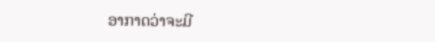ອາກາດວ່າຈະມີ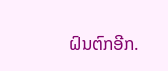ຝົນຕົກອີກ.